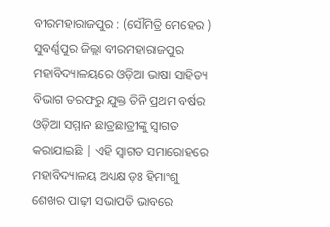ବୀରମହାରାଜପୁର : (ସୌମିତ୍ରି ମେହେର ) ସୁବର୍ଣ୍ଣପୁର ଜିଲ୍ଲା ବୀରମହାରାଜପୁର ମହାବିଦ୍ୟାଳୟରେ ଓଡ଼ିଆ ଭାଷା ସାହିତ୍ୟ ବିଭାଗ ତରଫରୁ ଯୁକ୍ତ ତିନି ପ୍ରଥମ ବର୍ଷର ଓଡ଼ିଆ ସମ୍ମାନ ଛାତ୍ରଛାତ୍ରୀଙ୍କୁ ସ୍ୱାଗତ କରାଯାଇଛି | ଏହି ସ୍ୱାଗତ ସମାରୋହରେ ମହାବିଦ୍ୟାଳୟ ଅଧ୍ୟକ୍ଷ ଡ଼ଃ ହିମାଂଶୁ ଶେଖର ପାଢ଼ୀ ସଭାପତି ଭାବରେ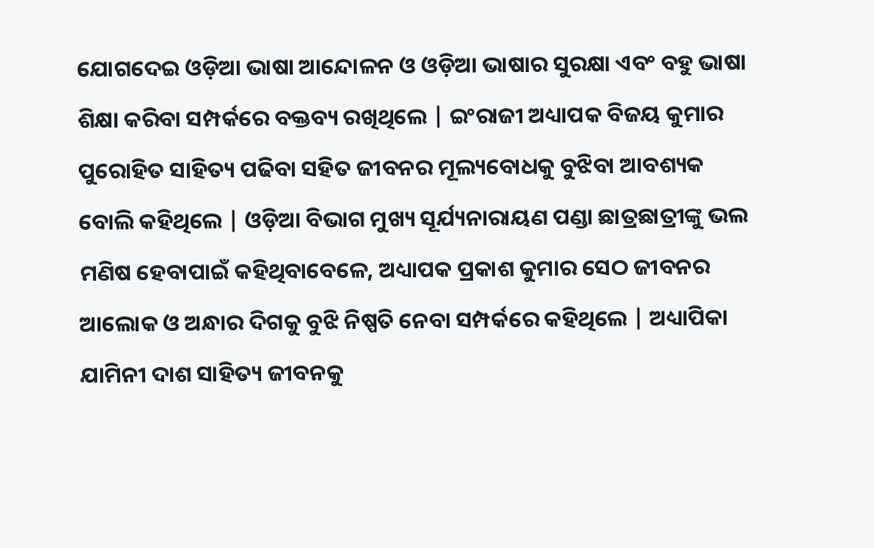ଯୋଗଦେଇ ଓଡ଼ିଆ ଭାଷା ଆନ୍ଦୋଳନ ଓ ଓଡ଼ିଆ ଭାଷାର ସୁରକ୍ଷା ଏବଂ ବହୁ ଭାଷା ଶିକ୍ଷା କରିବା ସମ୍ପର୍କରେ ବକ୍ତବ୍ୟ ରଖିଥିଲେ | ଇଂରାଜୀ ଅଧ୍ୟାପକ ବିଜୟ କୁମାର ପୁରୋହିତ ସାହିତ୍ୟ ପଢିବା ସହିତ ଜୀବନର ମୂଲ୍ୟବୋଧକୁ ବୁଝିବା ଆବଶ୍ୟକ ବୋଲି କହିଥିଲେ | ଓଡ଼ିଆ ବିଭାଗ ମୁଖ୍ୟ ସୂର୍ଯ୍ୟନାରାୟଣ ପଣ୍ଡା ଛାତ୍ରଛାତ୍ରୀଙ୍କୁ ଭଲ ମଣିଷ ହେବାପାଇଁ କହିଥିବାବେଳେ, ଅଧ୍ୟାପକ ପ୍ରକାଶ କୁମାର ସେଠ ଜୀବନର ଆଲୋକ ଓ ଅନ୍ଧାର ଦିଗକୁ ବୁଝି ନିଷ୍ପତି ନେବା ସମ୍ପର୍କରେ କହିଥିଲେ | ଅଧ୍ୟାପିକା ଯାମିନୀ ଦାଶ ସାହିତ୍ୟ ଜୀବନକୁ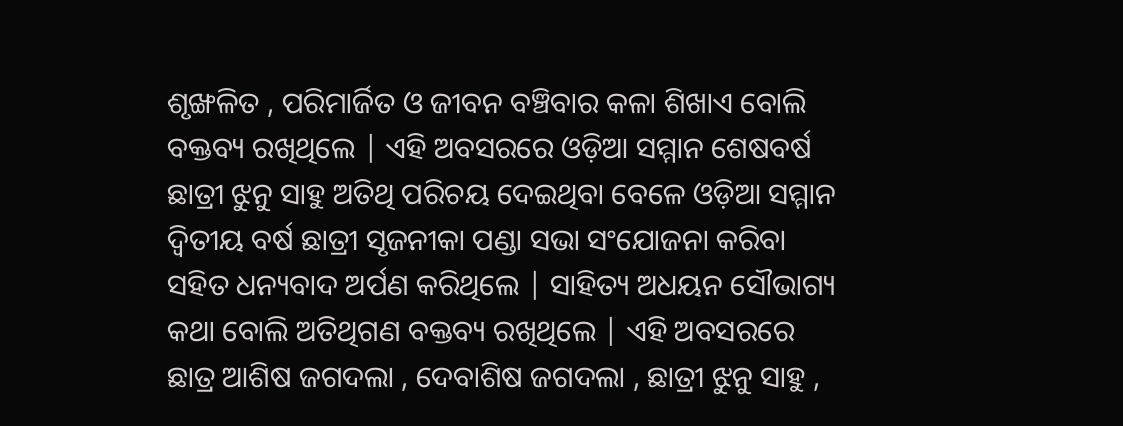ଶୃଙ୍ଖଳିତ , ପରିମାର୍ଜିତ ଓ ଜୀବନ ବଞ୍ଚିବାର କଳା ଶିଖାଏ ବୋଲି ବକ୍ତବ୍ୟ ରଖିଥିଲେ | ଏହି ଅବସରରେ ଓଡ଼ିଆ ସମ୍ମାନ ଶେଷବର୍ଷ ଛାତ୍ରୀ ଝୁନୁ ସାହୁ ଅତିଥି ପରିଚୟ ଦେଇଥିବା ବେଳେ ଓଡ଼ିଆ ସମ୍ମାନ ଦ୍ଵିତୀୟ ବର୍ଷ ଛାତ୍ରୀ ସୃଜନୀକା ପଣ୍ଡା ସଭା ସଂଯୋଜନା କରିବା ସହିତ ଧନ୍ୟବାଦ ଅର୍ପଣ କରିଥିଲେ | ସାହିତ୍ୟ ଅଧୟନ ସୌଭାଗ୍ୟ କଥା ବୋଲି ଅତିଥିଗଣ ବକ୍ତବ୍ୟ ରଖିଥିଲେ | ଏହି ଅବସରରେ ଛାତ୍ର ଆଶିଷ ଜଗଦଲା , ଦେବାଶିଷ ଜଗଦଲା , ଛାତ୍ରୀ ଝୁନୁ ସାହୁ ,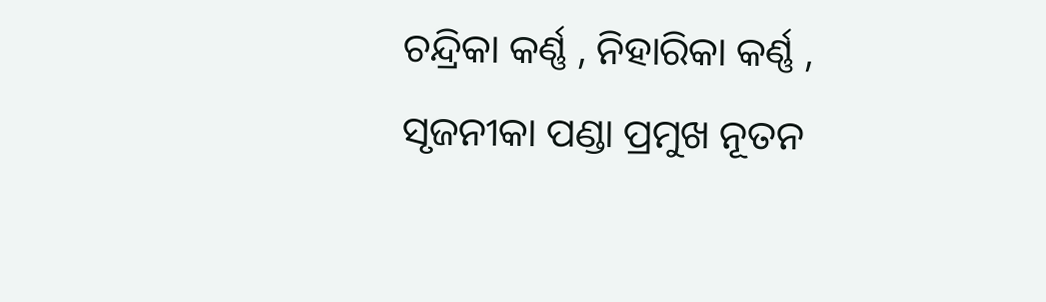ଚନ୍ଦ୍ରିକା କର୍ଣ୍ଣ , ନିହାରିକା କର୍ଣ୍ଣ , ସୃଜନୀକା ପଣ୍ଡା ପ୍ରମୁଖ ନୂତନ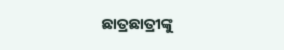ଛାତ୍ରଛାତ୍ରୀଙ୍କୁ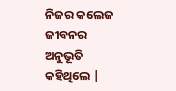ନିଜର କଲେଜ ଜୀବନର ଅନୁଭୂତି କହିଥିଲେ |